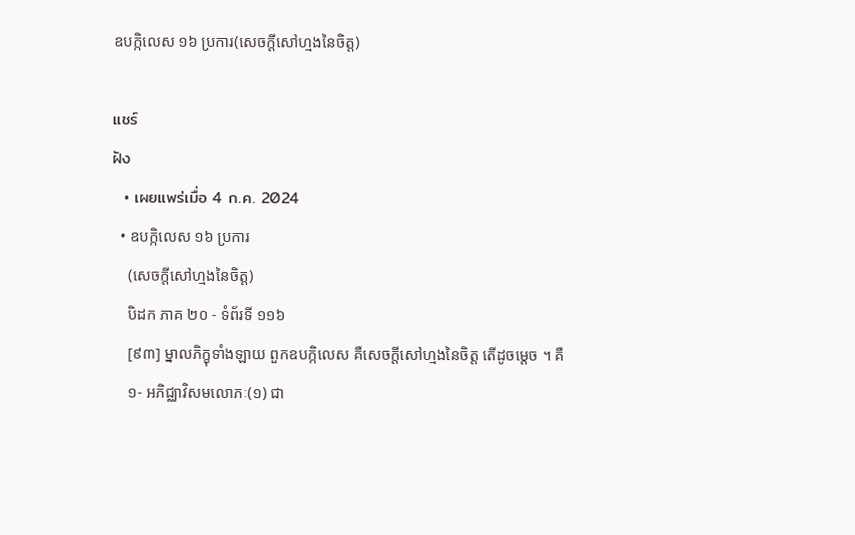ឧបក្កិលេស ១៦ ប្រការ(សេចក្តីសៅហ្មងនៃចិត្ត)

แชร์
ฝัง
  • เผยแพร่เมื่อ 4 ก.ค. 2024
  • ឧបក្កិលេស ១៦ ប្រការ
    (សេចក្តីសៅហ្មងនៃចិត្ត)
    បិដក ភាគ ២០ - ទំព័រទី ១១៦
    [៩៣] ម្នាលភិក្ខុទាំងឡាយ ពួកឧបក្កិលេស គឺសេចក្តីសៅហ្មងនៃចិត្ត តើដូចម្តេច ។ គឺ
    ១- អភិជ្ឈាវិសមលោភៈ(១) ជា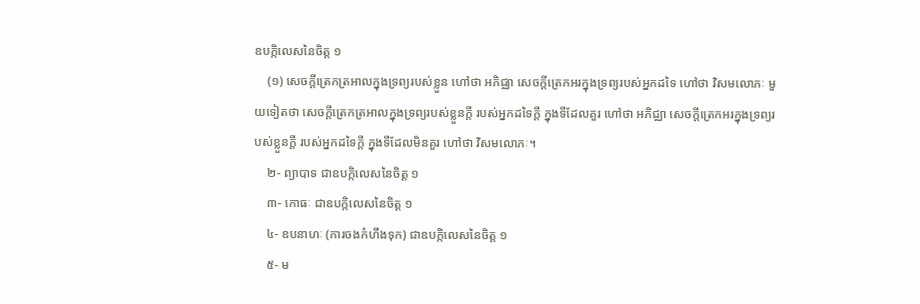ឧបក្កិលេសនៃចិត្ត ១
    (១) សេចក្តីត្រេកត្រអាលក្នុងទ្រព្យរបស់ខ្លួន ហៅថា អភិជ្ឈា សេចក្តីត្រេកអរក្នុងទ្រព្យរបស់អ្នកដទៃ ហៅថា វិសមលោភៈ មួយទៀតថា សេចក្តីត្រេកត្រអាលក្នុងទ្រព្យរបស់ខ្លួនក្តី របស់អ្នកដទៃក្តី ក្នុងទីដែលគួរ ហៅថា អភិជ្ឈា សេចក្តីត្រេកអរក្នុងទ្រព្យរបស់ខ្លួនក្តី របស់អ្នកដទៃក្តី ក្នុងទីដែលមិនគួរ ហៅថា វិសមលោភៈ។
    ២- ព្យាបាទ ជាឧបក្កិលេសនៃចិត្ត ១
    ៣- កោធៈ ជាឧបក្កិលេសនៃចិត្ត ១
    ៤- ឧបនាហៈ (ការចងកំហឹងទុក) ជាឧបក្កិលេសនៃចិត្ត ១
    ៥- ម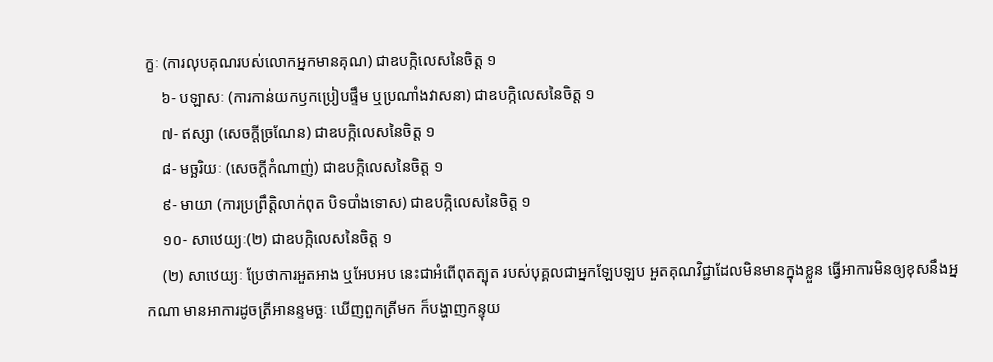ក្ខៈ (ការលុបគុណរបស់លោកអ្នកមានគុណ) ជាឧបក្កិលេសនៃចិត្ត ១
    ៦- បឡាសៈ (ការកាន់យកឫកប្រៀបផ្ទឹម ឬប្រណាំងវាសនា) ជាឧបក្កិលេសនៃចិត្ត ១
    ៧- ឥស្សា (សេចក្តីច្រណែន) ជាឧបក្កិលេសនៃចិត្ត ១
    ៨- មច្ឆរិយៈ (សេចក្តីកំណាញ់) ជាឧបក្កិលេសនៃចិត្ត ១
    ៩- មាយា (ការប្រព្រឹត្តិលាក់ពុត បិទបាំងទោស) ជាឧបក្កិលេសនៃចិត្ត ១
    ១០- សាឋេយ្យៈ(២) ជាឧបក្កិលេសនៃចិត្ត ១
    (២) សាឋេយ្យៈ ប្រែថាការអួតអាង ឬអែបអប នេះជាអំពើពុតត្បុត របស់បុគ្គលជាអ្នកឡែបឡប អួតគុណវិជ្ជាដែលមិនមានក្នុងខ្លួន ធ្វើអាការមិនឲ្យខុសនឹងអ្នកណា មានអាការដូចត្រីអានន្ទមច្ឆៈ ឃើញពួកត្រីមក ក៏បង្ហាញកន្ទុយ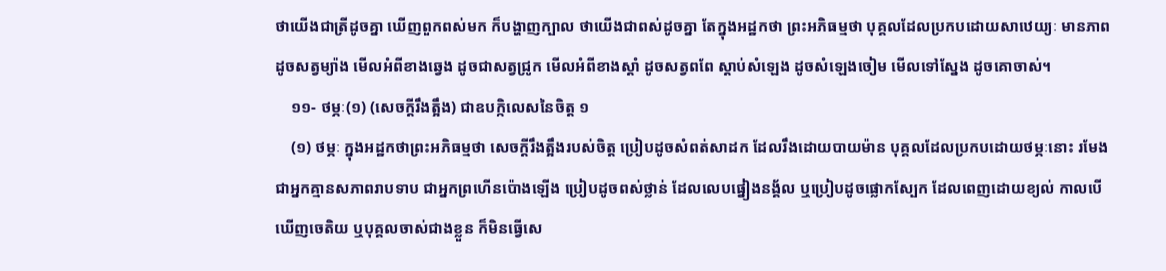ថាយើងជាត្រីដូចគ្នា ឃើញពួកពស់មក ក៏បង្ហាញក្បាល ថាយើងជាពស់ដូចគ្នា តែក្នុងអដ្ឋកថា ព្រះអភិធម្មថា បុគ្គលដែលប្រកបដោយសាឋេយ្យៈ មានភាពដូចសត្វម្យ៉ាង មើលអំពីខាងឆ្វេង ដូចជាសត្វជ្រូក មើលអំពីខាងស្តាំ ដូចសត្វពពែ ស្តាប់សំឡេង ដូចសំឡេងចៀម មើលទៅស្នែង ដូចគោចាស់។
    ១១- ថម្ភៈ(១) (សេចក្តីរឹងត្អឹង) ជាឧបក្កិលេសនៃចិត្ត ១
    (១) ថម្ភៈ ក្នុងអដ្ឋកថាព្រះអភិធម្មថា សេចក្តីរឹងត្អឹងរបស់ចិត្ត ប្រៀបដូចសំពត់សាដក ដែលរឹងដោយបាយម៉ាន បុគ្គលដែលប្រកបដោយថម្ភៈនោះ រមែងជាអ្នកគ្មានសភាពរាបទាប ជាអ្នកព្រហើនប៉ោងឡើង ប្រៀបដូចពស់ថ្លាន់ ដែលលេបផ្នៀងនង្គ័ល ឬប្រៀបដូចផ្លោកស្បែក ដែលពេញដោយខ្យល់ កាលបើឃើញចេតិយ ឬបុគ្គលចាស់ជាងខ្លួន ក៏មិនធ្វើសេ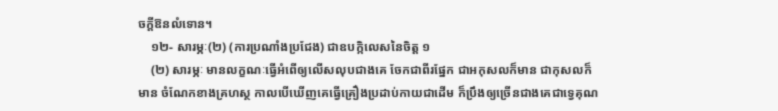ចក្តីឱនលំទោន។
    ១២- សារម្ភៈ(២) (ការប្រណាំងប្រជែង) ជាឧបក្កិលេសនៃចិត្ត ១
    (២) សារម្ភៈ មានលក្ខណៈធ្វើអំពើឲ្យលើសលុបជាងគេ ចែកជាពីរផ្នែក ជាអកុសលក៏មាន ជាកុសលក៏មាន ចំណែកខាងគ្រហស្ថ កាលបើឃើញគេធ្វើគ្រឿងប្រដាប់កាយជាដើម ក៏ប្រឹងឲ្យច្រើនជាងគេជាទ្វេគុណ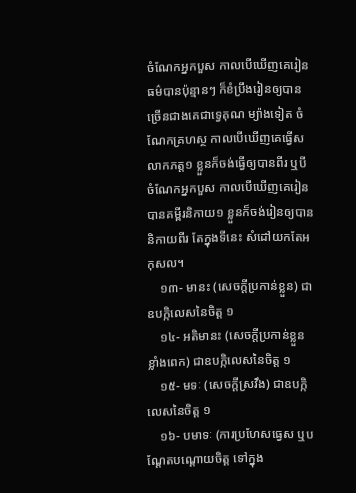ចំណែកអ្នកបួស កាលបើឃើញគេរៀនធម៌បានប៉ុន្មានៗ ក៏ខំប្រឹងរៀនឲ្យបានច្រើនជាងគេជាទ្វេគុណ ម្យ៉ាងទៀត ចំណែកគ្រហស្ថ កាលបើឃើញគេធ្វើសលាកភត្ត១ ខ្លួនក៏ចង់ធ្វើឲ្យបានពីរ ឬបី ចំណែកអ្នកបួស កាលបើឃើញគេរៀនបានគម្ពីរនិកាយ១ ខ្លួនក៏ចង់រៀនឲ្យបាននិកាយពីរ តែក្នុងទីនេះ សំដៅយកតែអកុសល។
    ១៣- មានះ (សេចក្តីប្រកាន់ខ្លួន) ជាឧបក្កិលេសនៃចិត្ត ១
    ១៤- អតិមានះ (សេចក្តីប្រកាន់ខ្លួនខ្លាំងពេក) ជាឧបក្កិលេសនៃចិត្ត ១
    ១៥- មទៈ (សេចក្តីស្រវឹង) ជាឧបក្កិលេសនៃចិត្ត ១
    ១៦- បមាទៈ (ការប្រហែសធ្វេស ឬបណ្តែតបណ្តោយចិត្ត ទៅក្នុង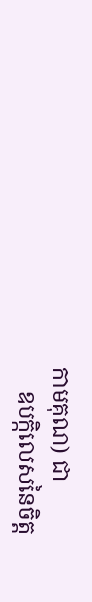កាមគុណ) ជា
    ឧបក្កិលេសនៃចិត្ត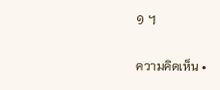១ ។

ความคิดเห็น •